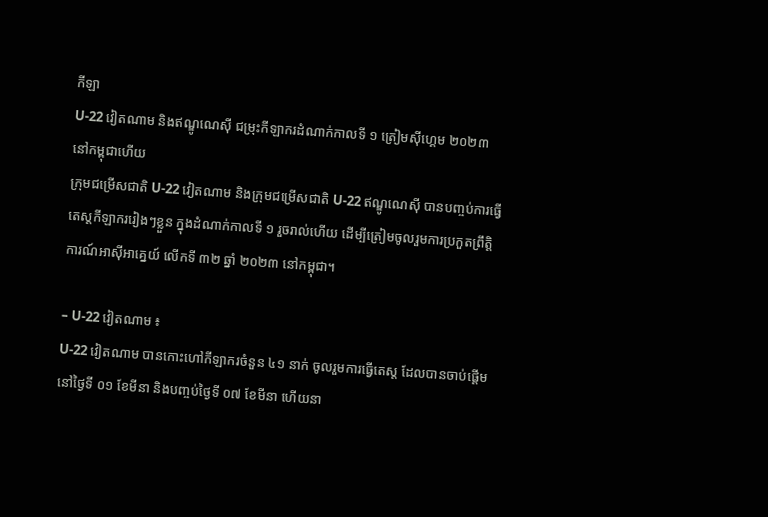កីឡា
U-22 វៀតណាម និងឥណ្ឌូណេស៊ី ជម្រុះកីឡាករដំណាក់កាលទី ១ ត្រៀមស៊ីហ្គេម ២០២៣ នៅកម្ពុជាហើយ
ក្រុមជម្រើសជាតិ U-22 វៀតណាម និងក្រុមជម្រើសជាតិ U-22 ឥណ្ឌូណេស៊ី បានបញ្ចប់ការធ្វើតេស្តកីឡាកររៀងៗខ្លួន ក្នុងដំណាក់កាលទី ១ រួចរាល់ហើយ ដើម្បីត្រៀមចូលរួមការប្រកួតព្រឹត្តិការណ៍អាស៊ីអាគ្នេយ៍ លើកទី ៣២ ឆ្នាំ ២០២៣ នៅកម្ពុជា។

– U-22 វៀតណាម ៖
U-22 វៀតណាម បានកោះហៅកីឡាករចំនួន ៤១ នាក់ ចូលរួមការធ្វើតេស្ត ដែលបានចាប់ផ្ដើមនៅថ្ងៃទី ០១ ខែមីនា និងបញ្ចប់ថ្ងៃទី ០៧ ខែមីនា ហើយនា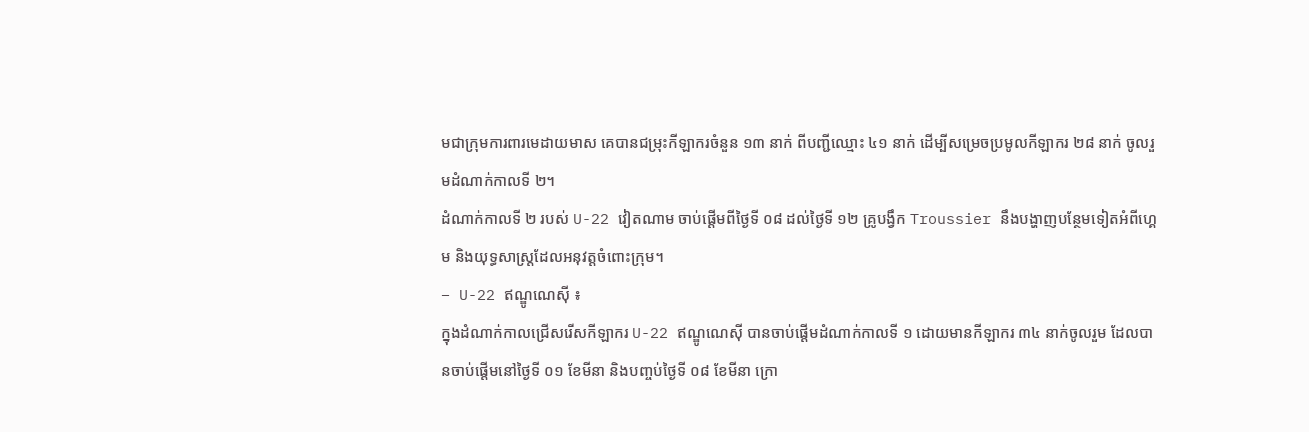មជាក្រុមការពារមេដាយមាស គេបានជម្រុះកីឡាករចំនួន ១៣ នាក់ ពីបញ្ជីឈ្មោះ ៤១ នាក់ ដើម្បីសម្រេចប្រមូលកីឡាករ ២៨ នាក់ ចូលរួមដំណាក់កាលទី ២។
ដំណាក់កាលទី ២ របស់ U-22 វៀតណាម ចាប់ផ្ដើមពីថ្ងៃទី ០៨ ដល់ថ្ងៃទី ១២ គ្រូបង្វឹក Troussier នឹងបង្ហាញបន្ថែមទៀតអំពីហ្គេម និងយុទ្ធសាស្ត្រដែលអនុវត្តចំពោះក្រុម។
– U-22 ឥណ្ឌូណេស៊ី ៖
ក្នុងដំណាក់កាលជ្រើសរើសកីឡាករ U-22 ឥណ្ឌូណេស៊ី បានចាប់ផ្ដើមដំណាក់កាលទី ១ ដោយមានកីឡាករ ៣៤ នាក់ចូលរួម ដែលបានចាប់ផ្ដើមនៅថ្ងៃទី ០១ ខែមីនា និងបញ្ចប់ថ្ងៃទី ០៨ ខែមីនា ក្រោ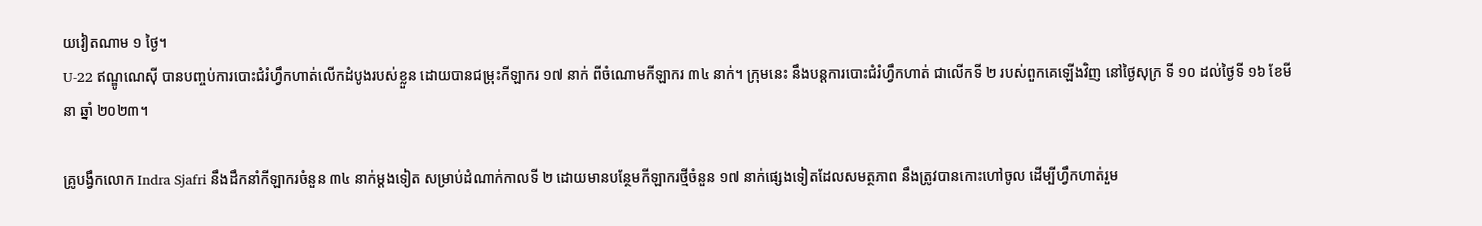យវៀតណាម ១ ថ្ងៃ។
U-22 ឥណ្ឌូណេស៊ី បានបញ្ចប់ការបោះជំរំហ្វឹកហាត់លើកដំបូងរបស់ខ្លួន ដោយបានជម្រុះកីឡាករ ១៧ នាក់ ពីចំណោមកីឡាករ ៣៤ នាក់។ ក្រុមនេះ នឹងបន្តការបោះជំរំហ្វឹកហាត់ ជាលើកទី ២ របស់ពួកគេឡើងវិញ នៅថ្ងៃសុក្រ ទី ១០ ដល់ថ្ងៃទី ១៦ ខែមីនា ឆ្នាំ ២០២៣។

គ្រូបង្វឹកលោក Indra Sjafri នឹងដឹកនាំកីឡាករចំនួន ៣៤ នាក់ម្ដងទៀត សម្រាប់ដំណាក់កាលទី ២ ដោយមានបន្ថែមកីឡាករថ្មីចំនួន ១៧ នាក់ផ្សេងទៀតដែលសមត្ថភាព នឹងត្រូវបានកោះហៅចូល ដើម្បីហ្វឹកហាត់រួម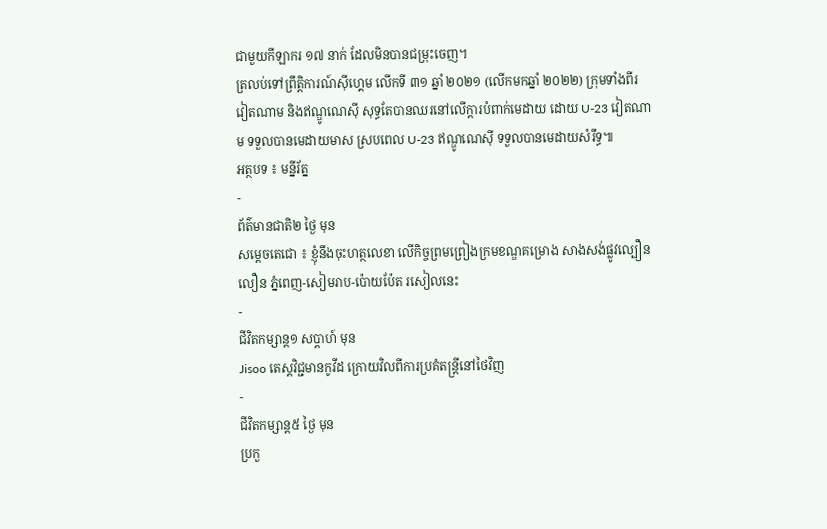ជាមួយកីឡាករ ១៧ នាក់ ដែលមិនបានជម្រុះចេញ។
ត្រលប់ទៅព្រឹត្តិការណ៍ស៊ីហ្គេម លើកទី ៣១ ឆ្នាំ ២០២១ (លើកមកឆ្នាំ ២០២២) ក្រុមទាំងពីរ វៀតណាម និងឥណ្ឌូណេស៊ី សុទ្ធតែបានឈរនៅលើក្ដារបំពាក់មេដាយ ដោយ U-23 វៀតណាម ទទួលបានមេដាយមាស ស្របពេល U-23 ឥណ្ឌូណេស៊ី ទទួលបានមេដាយសំរឹទ្ធ៕
អត្ថបទ ៖ មន្នីរ័ត្ន
-
ព័ត៌មានជាតិ២ ថ្ងៃ មុន
សម្តេចតេជោ ៖ ខ្ញុំនឹងចុះហត្ថលេខា លើកិច្ចព្រមព្រៀងក្រមខណ្ឌគម្រោង សាងសង់ផ្លូវល្បឿនលឿន ភ្នំពេញ-សៀមរាប-ប៉ោយប៉ែត រសៀលនេះ
-
ជីវិតកម្សាន្ដ១ សប្តាហ៍ មុន
Jisoo តេស្តវិជ្ជមានកូវីដ ក្រោយវិលពីការប្រគំតន្ត្រីនៅថៃវិញ
-
ជីវិតកម្សាន្ដ៥ ថ្ងៃ មុន
ប្រកួ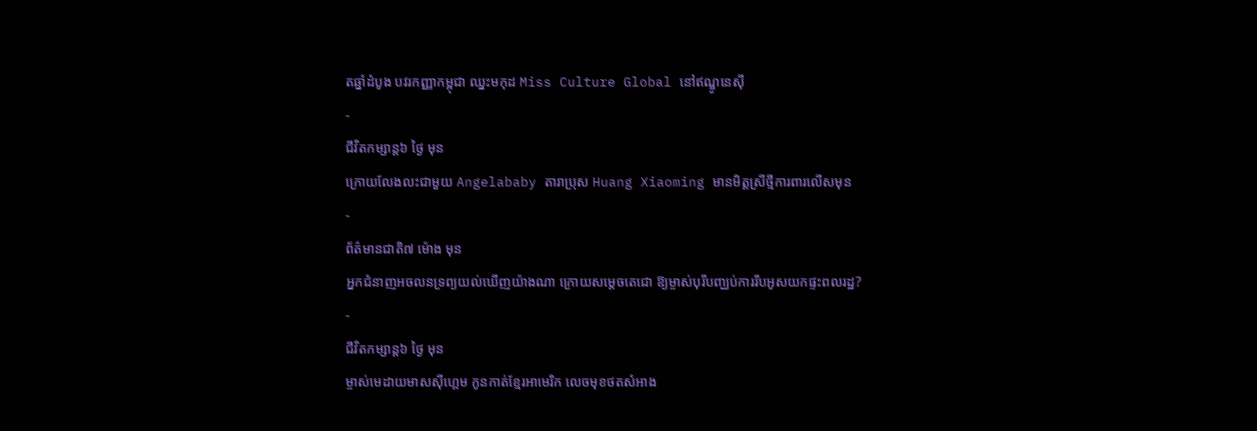តឆ្នាំដំបូង បវរកញ្ញាកម្ពុជា ឈ្នះមកុដ Miss Culture Global នៅឥណ្ឌូនេស៊ី
-
ជីវិតកម្សាន្ដ៦ ថ្ងៃ មុន
ក្រោយលែងលះជាមួយ Angelababy តារាប្រុស Huang Xiaoming មានមិត្តស្រីថ្មីការពារលើសមុន
-
ព័ត៌មានជាតិ៧ ម៉ោង មុន
អ្នកជំនាញអចលនទ្រព្យយល់ឃើញយ៉ាងណា ក្រោយសម្តេចតេជោ ឱ្យម្ចាស់បុរីបញ្ឈប់ការរឹបអូសយកផ្ទះពលរដ្ឋ?
-
ជីវិតកម្សាន្ដ៦ ថ្ងៃ មុន
ម្ចាស់មេដាយមាសស៊ីហ្គេម កូនកាត់ខ្មែរអាមេរិក លេចមុខថតសំអាង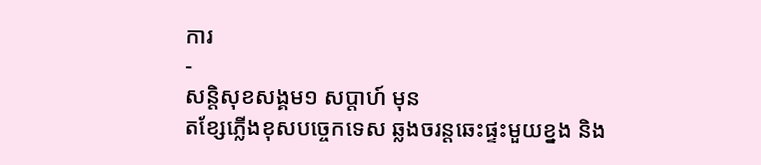ការ
-
សន្តិសុខសង្គម១ សប្តាហ៍ មុន
តខ្សែភ្លើងខុសបច្ចេកទេស ឆ្លងចរន្ដឆេះផ្ទះមួយខ្នង និង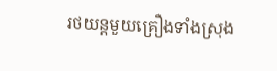រថយន្ដមួយគ្រឿងទាំងស្រុង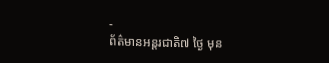-
ព័ត៌មានអន្ដរជាតិ៧ ថ្ងៃ មុន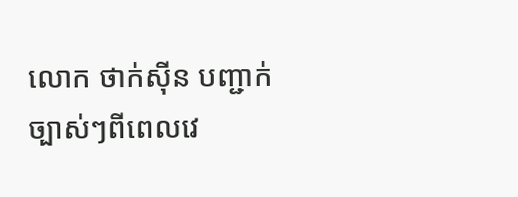លោក ថាក់ស៊ីន បញ្ជាក់ច្បាស់ៗពីពេលវេ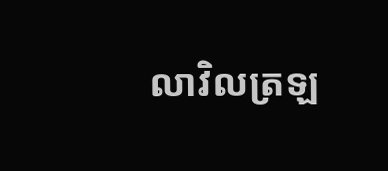លាវិលត្រឡ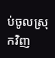ប់ចូលស្រុកវិញ